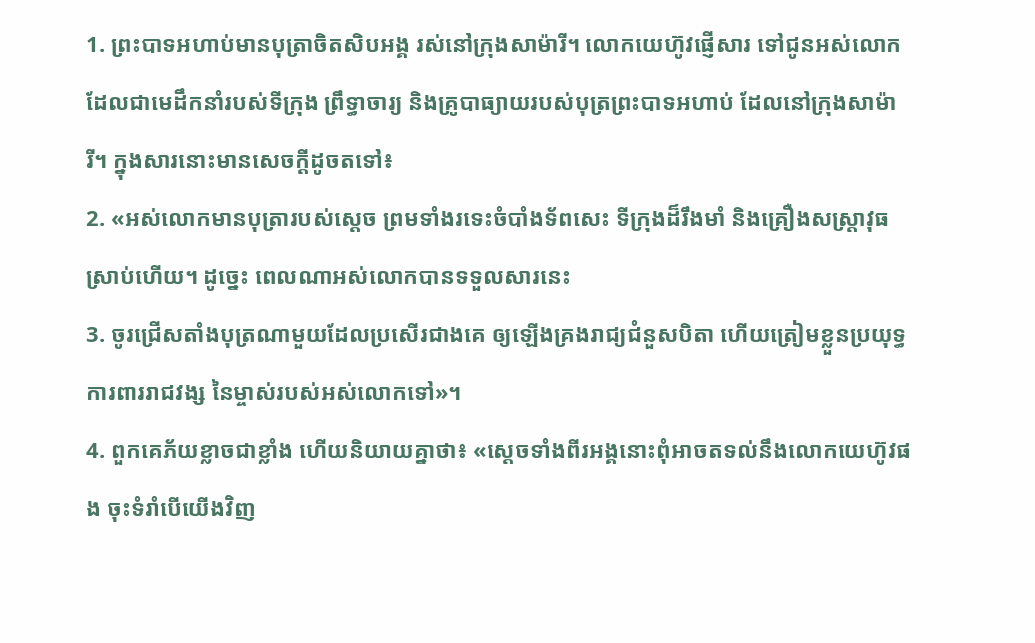1. ព្រះបាទអហាប់មានបុត្រាចិតសិបអង្គ រស់នៅក្រុងសាម៉ារី។ លោកយេហ៊ូវផ្ញើសារ ទៅជូនអស់លោក ដែលជាមេដឹកនាំរបស់ទីក្រុង ព្រឹទ្ធាចារ្យ និងគ្រូបាធ្យាយរបស់បុត្រព្រះបាទអហាប់ ដែលនៅក្រុងសាម៉ារី។ ក្នុងសារនោះមានសេចក្ដីដូចតទៅ៖
2. «អស់លោកមានបុត្រារបស់ស្ដេច ព្រមទាំងរទេះចំបាំងទ័ពសេះ ទីក្រុងដ៏រឹងមាំ និងគ្រឿងសស្ត្រាវុធស្រាប់ហើយ។ ដូច្នេះ ពេលណាអស់លោកបានទទួលសារនេះ
3. ចូរជ្រើសតាំងបុត្រណាមួយដែលប្រសើរជាងគេ ឲ្យឡើងគ្រងរាជ្យជំនួសបិតា ហើយត្រៀមខ្លួនប្រយុទ្ធការពាររាជវង្ស នៃម្ចាស់របស់អស់លោកទៅ»។
4. ពួកគេភ័យខ្លាចជាខ្លាំង ហើយនិយាយគ្នាថា៖ «ស្ដេចទាំងពីរអង្គនោះពុំអាចតទល់នឹងលោកយេហ៊ូវផង ចុះទំរាំបើយើងវិញ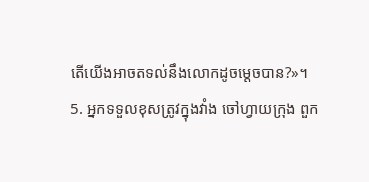តើយើងអាចតទល់នឹងលោកដូចម្ដេចបាន?»។
5. អ្នកទទួលខុសត្រូវក្នុងវាំង ចៅហ្វាយក្រុង ពួក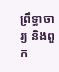ព្រឹទ្ធាចារ្យ និងពួក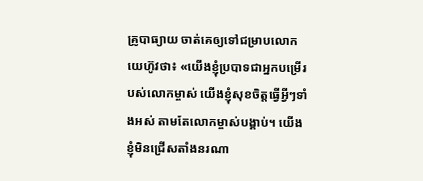គ្រូបាធ្យាយ ចាត់គេឲ្យទៅជម្រាបលោកយេហ៊ូវថា៖ «យើងខ្ញុំប្របាទជាអ្នកបម្រើរបស់លោកម្ចាស់ យើងខ្ញុំសុខចិត្តធ្វើអ្វីៗទាំងអស់ តាមតែលោកម្ចាស់បង្គាប់។ យើងខ្ញុំមិនជ្រើសតាំងនរណា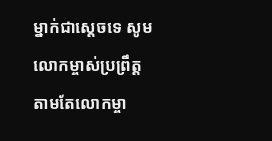ម្នាក់ជាស្ដេចទេ សូមលោកម្ចាស់ប្រព្រឹត្តតាមតែលោកម្ចា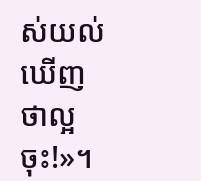ស់យល់ឃើញថាល្អចុះ!»។